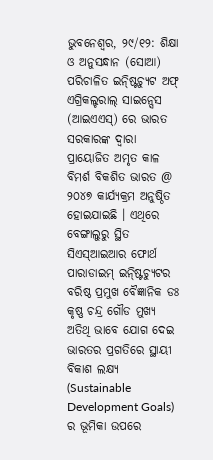ଭୁବନେଶ୍ୱର, ୨୯/୧୨: ଶିକ୍ଷା ଓ ଅନୁସନ୍ଧାନ (ସୋଆ) ପରିଚାଳିତ ଇନ୍ଷ୍ଟିଚ୍ୟୁଟ ଅଫ୍ ଏଗ୍ରିକଲ୍ଚରାଲ୍ ସାଇନ୍ସେସ (ଆଇଏଏସ୍) ରେ ଭାରତ ସରକାରଙ୍କ ଦ୍ୱାରା ପ୍ରାୟୋଜିତ ଅମୃତ କାଳ ବିମର୍ଶ ବିକଶିତ ଭାରତ @ ୨୦୪୭ କାର୍ଯ୍ୟକ୍ରମ ଅନୁଷ୍ଠିତ ହୋଇଯାଇଛି । ଏଥିରେ ବେଙ୍ଗାଲୁରୁ ସ୍ଥିତ ସିଏସ୍ଆଇଆର ଫୋର୍ଥ ପାରାଡାଇମ୍ ଇନ୍ଷ୍ଟିଚ୍ୟୁଟର ବରିଷ୍ଠ ପ୍ରମୁଖ ବୈଜ୍ଞାନିକ ଡଃ କୃଷ୍ଣ ଚନ୍ଦ୍ର ଗୌଡ ମୁଖ୍ୟ ଅତିଥି ଭାବେ ଯୋଗ ଦେଇ ଭାରତର ପ୍ରଗତିରେ ସ୍ଥାୟୀ ବିକାଶ ଲକ୍ଷ୍ୟ (Sustainable Development Goals) ର ଭୂମିକା ଉପରେ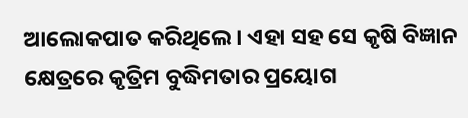ଆଲୋକପାତ କରିଥିଲେ । ଏହା ସହ ସେ କୃଷି ବିଜ୍ଞାନ କ୍ଷେତ୍ରରେ କୃତ୍ରିମ ବୁଦ୍ଧିମତାର ପ୍ରୟୋଗ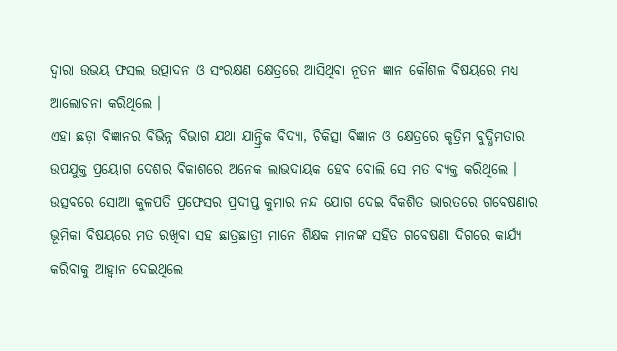ଦ୍ୱାରା ଉଭୟ ଫସଲ ଉତ୍ପାଦନ ଓ ସଂରକ୍ଷଣ କ୍ଷେତ୍ରରେ ଆସିଥିବା ନୂତନ ଜ୍ଞାନ କୌଶଳ ବିଷୟରେ ମଧ୍ୟ ଆଲୋଚନା କରିଥିଲେ ।
ଏହା ଛଡ଼ା ବିଜ୍ଞାନର ବିଭିନ୍ନ ବିଭାଗ ଯଥା ଯାନ୍ତ୍ରିକ ବିଦ୍ୟା, ଚିକିତ୍ସା ବିଜ୍ଞାନ ଓ କ୍ଷେତ୍ରରେ କୃତ୍ରିମ ବୁଦ୍ଧିମତାର ଉପଯୁକ୍ତ ପ୍ରୟୋଗ ଦେଶର ବିକାଶରେ ଅନେକ ଲାଭଦାୟକ ହେବ ବୋଲି ସେ ମତ ବ୍ୟକ୍ତ କରିଥିଲେ ।
ଉତ୍ସବରେ ସୋଆ କୁଳପତି ପ୍ରଫେସର ପ୍ରଦୀପ୍ତ କୁମାର ନନ୍ଦ ଯୋଗ ଦେଇ ବିକଶିତ ଭାରତରେ ଗବେଷଣାର ଭୂମିକା ବିଷୟରେ ମତ ରଖିବା ସହ ଛାତ୍ରଛାତ୍ରୀ ମାନେ ଶିକ୍ଷକ ମାନଙ୍କ ସହିତ ଗବେଷଣା ଦିଗରେ କାର୍ଯ୍ୟ କରିବାକୁ ଆହ୍ୱାନ ଦେଇଥିଲେ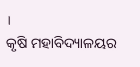।
କୃଷି ମହାବିଦ୍ୟାଳୟର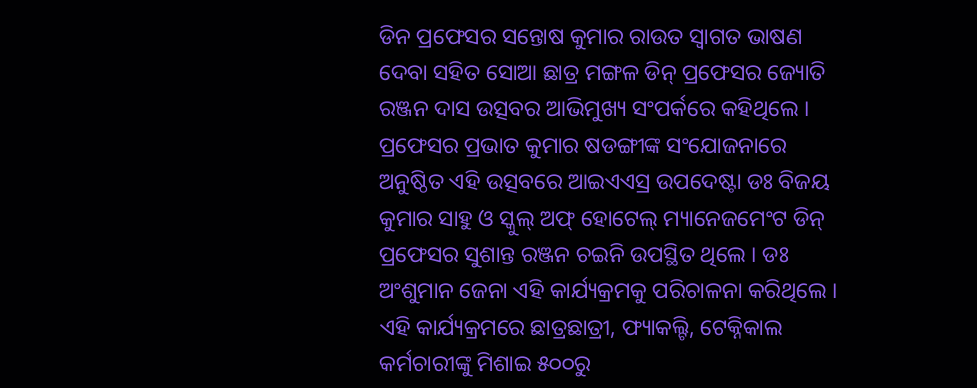ଡିନ ପ୍ରଫେସର ସନ୍ତୋଷ କୁମାର ରାଉତ ସ୍ୱାଗତ ଭାଷଣ ଦେବା ସହିତ ସୋଆ ଛାତ୍ର ମଙ୍ଗଳ ଡିନ୍ ପ୍ରଫେସର ଜ୍ୟୋତି ରଞ୍ଜନ ଦାସ ଉତ୍ସବର ଆଭିମୁଖ୍ୟ ସଂପର୍କରେ କହିଥିଲେ । ପ୍ରଫେସର ପ୍ରଭାତ କୁମାର ଷଡଙ୍ଗୀଙ୍କ ସଂଯୋଜନାରେ ଅନୁଷ୍ଠିତ ଏହି ଉତ୍ସବରେ ଆଇଏଏସ୍ର ଉପଦେଷ୍ଟା ଡଃ ବିଜୟ କୁମାର ସାହୁ ଓ ସ୍କୁଲ୍ ଅଫ୍ ହୋଟେଲ୍ ମ୍ୟାନେଜମେଂଟ ଡିନ୍ ପ୍ରଫେସର ସୁଶାନ୍ତ ରଞ୍ଜନ ଚଇନି ଉପସ୍ଥିତ ଥିଲେ । ଡଃ ଅଂଶୁମାନ ଜେନା ଏହି କାର୍ଯ୍ୟକ୍ରମକୁ ପରିଚାଳନା କରିଥିଲେ ।
ଏହି କାର୍ଯ୍ୟକ୍ରମରେ ଛାତ୍ରଛାତ୍ରୀ, ଫ୍ୟାକଲ୍ଟି, ଟେକ୍ନିକାଲ କର୍ମଚାରୀଙ୍କୁ ମିଶାଇ ୫୦୦ରୁ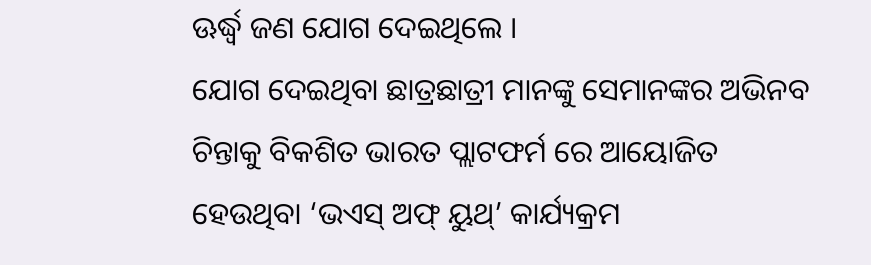ଊର୍ଦ୍ଧ୍ୱ ଜଣ ଯୋଗ ଦେଇଥିଲେ ।
ଯୋଗ ଦେଇଥିବା ଛାତ୍ରଛାତ୍ରୀ ମାନଙ୍କୁ ସେମାନଙ୍କର ଅଭିନବ ଚିନ୍ତାକୁ ବିକଶିତ ଭାରତ ପ୍ଲାଟଫର୍ମ ରେ ଆୟୋଜିତ ହେଉଥିବା ‘ଭଏସ୍ ଅଫ୍ ୟୁଥ୍’ କାର୍ଯ୍ୟକ୍ରମ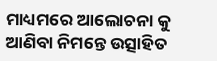ମାଧ୍ୟମରେ ଆଲୋଚନା କୁ ଆଣିବା ନିମନ୍ତେ ଉତ୍ସାହିତ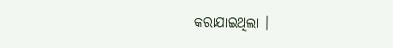କରାଯାଇଥିଲା ।